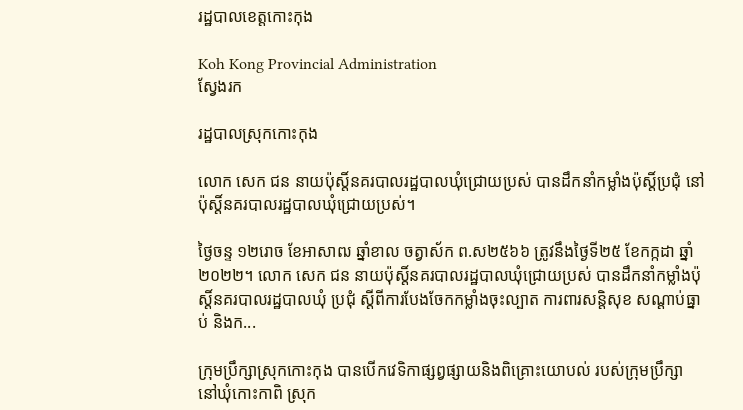រដ្ឋបាលខេត្តកោះកុង

Koh Kong Provincial Administration
ស្វែងរក

រដ្ឋបាលស្រុកកោះកុង

លោក សេក ជន នាយប៉ុស្តិ៍នគរបាលរដ្ឋបាលឃុំជ្រោយប្រស់ បានដឹកនាំកម្លាំងប៉ុស្តិ៍ប្រជុំ នៅប៉ុស្តិ៍នគរបាលរដ្ឋបាលឃុំជ្រោយប្រស់។

ថ្ងៃចន្ទ ១២រោច ខែអាសាឍ ឆ្នាំខាល ចត្វាស័ក ព.ស២៥៦៦ ត្រូវនឹងថ្ងៃទី២៥ ខែកក្កដា ឆ្នាំ២០២២។ លោក សេក ជន នាយប៉ុស្តិ៍នគរបាលរដ្ឋបាលឃុំជ្រោយប្រស់ បានដឹកនាំកម្លាំងប៉ុស្តិ៍នគរបាលរដ្ឋបាលឃុំ ប្រជុំ ស្តីពីការបែងចែកកម្លាំងចុះល្បាត ការពារសន្តិសុខ សណ្តាប់ធ្នាប់ និងក...

ក្រុមប្រឹក្សាស្រុកកោះកុង បានបើកវេទិកាផ្សព្វផ្សាយនិងពិគ្រោះយោបល់ របស់ក្រុមប្រឹក្សា នៅឃុំកោះកាពិ ស្រុក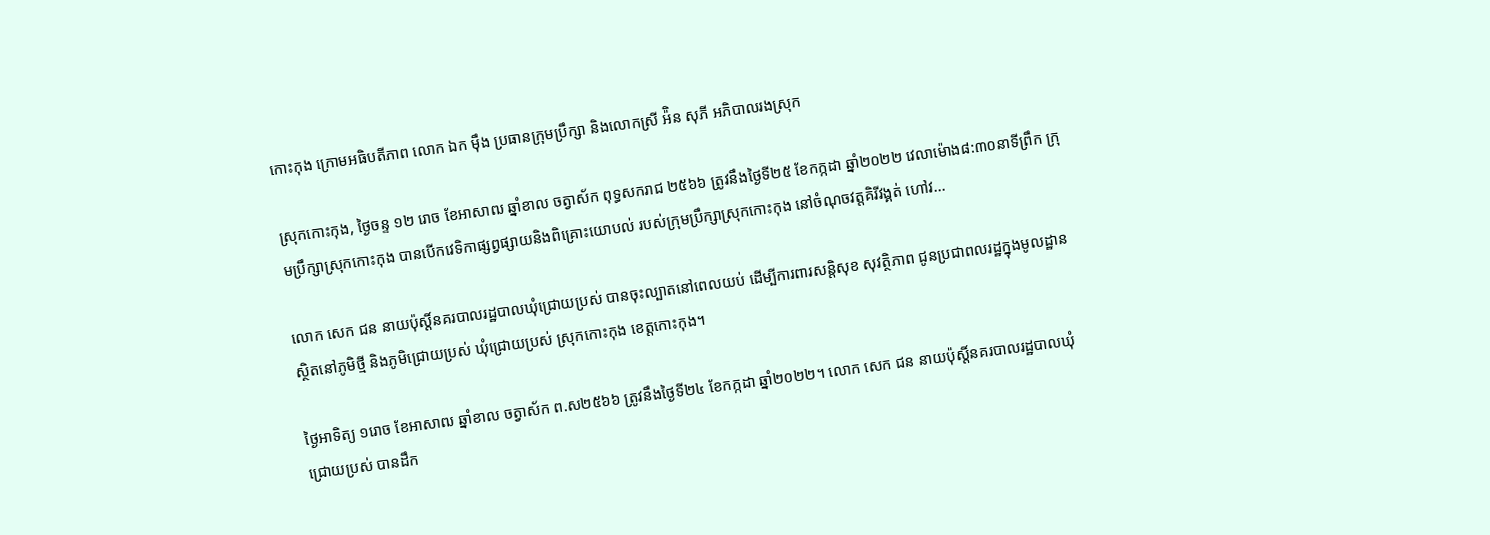កោះកុង ក្រោមអធិបតីភាព លោក ឯក ម៉ឹង ប្រធានក្រុមប្រឹក្សា និងលោកស្រី អ៉ិន សុភី អភិបាលរងស្រុក

ស្រុកកោះកុង, ថ្ងៃចន្ទ ១២ រោច ខែអាសាឍ ឆ្នាំខាល ចត្វាស័ក ពុទ្ធសករាជ ២៥៦៦ ត្រូវនឹងថ្ងៃទី២៥ ខែកក្កដា ឆ្នាំ២០២២ វេលាម៉ោង៨:៣០នាទីព្រឹក ក្រុមប្រឹក្សាស្រុកកោះកុង បានបើកវេទិកាផ្សព្វផ្សាយនិងពិគ្រោះយោបល់ របស់ក្រុមប្រឹក្សាស្រុកកោះកុង នៅចំណុចវត្តគិរីវង្គត់ ហៅវ...

លោក សេក ជន នាយប៉ុស្តិ៍នគរបាលរដ្ឋបាលឃុំជ្រោយប្រស់ បានចុះល្បាតនៅពេលយប់ ដើម្បីការពារសន្តិសុខ សុវត្ថិភាព ជូនប្រជាពលរដ្ឋក្នុងមូលដ្ឋាន ស្ថិតនៅភូមិថ្មី និងភូមិជ្រោយប្រស់ ឃុំជ្រោយប្រស់ ស្រុកកោះកុង ខេត្តកោះកុង។

ថ្ងៃអាទិត្យ ១រោច ខែអាសាឍ ឆ្នាំខាល ចត្វាស័ក ព.ស២៥៦៦ ត្រូវនឹងថ្ងៃទី២៤ ខែកក្កដា ឆ្នាំ២០២២។ លោក សេក ជន នាយប៉ុស្តិ៍នគរបាលរដ្ឋបាលឃុំជ្រោយប្រស់ បានដឹក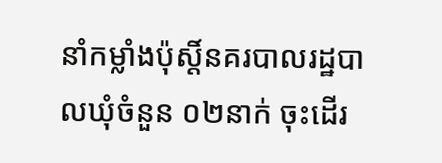នាំកម្លាំងប៉ុស្តិ៍នគរបាលរដ្ឋបាលឃុំចំនួន ០២នាក់ ចុះដើរ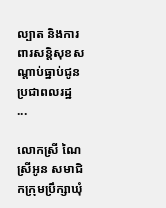ល្បាត និងការពារសន្តិសុខសណ្តាប់ធ្នាប់ជូនប្រជាពលរដ្ឋ ...

លោកស្រី ណៃ ស្រីអូន សមាជិកក្រុមប្រឹក្សាឃុំ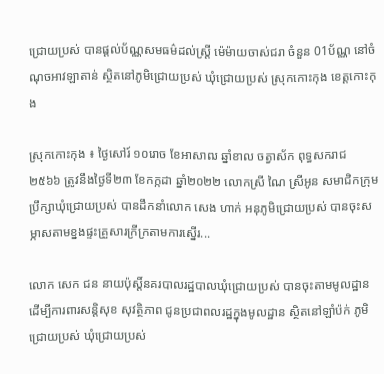ជ្រោយប្រស់ បានផ្តល់ប័ណ្ណសមធម៌ដល់ស្រ្តី ម៉េម៉ាយចាស់ជរា ចំនួន 01ប័ណ្ណ នៅចំណុចអាវឡាតាន់ ស្ថិតនៅភូមិជ្រោយប្រស់ ឃុំជ្រោយប្រស់ ស្រុកកោះកុង ខេត្តកោះកុង

ស្រុកកោះកុង ៖ ថ្ងៃសៅរ៍ ១០រោច ខែអាសាឍ ឆ្នាំខាល ចត្វាស័ក ពុទ្ធសករាជ ២៥៦៦ ត្រូវនឹងថ្ងៃទី២៣ ខែកក្កដា ឆ្នាំ២០២២ លោកស្រី ណៃ ស្រីអូន សមាជិកក្រុមប្រឹក្សាឃុំជ្រោយប្រស់ បានដឹកនាំលោក សេង ហាក់ អនុភូមិជ្រោយប្រស់ បានចុះសម្ភាសតាមខ្នងផ្ទះគ្រួសារក្រីក្រតាមការស្នើរ...

លោក សេក ជន នាយប៉ុស្តិ៍នគរបាលរដ្ឋបាលឃុំជ្រោយប្រស់ បានចុះតាមមូលដ្ឋាន ដើម្បីការពារសន្តិសុខ សុវត្ថិភាព ជូនប្រជាពលរដ្ឋក្នុងមូលដ្ឋាន ស្ថិតនៅឡាំប៉ក់ ភូមិជ្រោយប្រស់ ឃុំជ្រោយប្រស់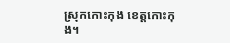ស្រុកកោះកុង ខេត្តកោះកុង។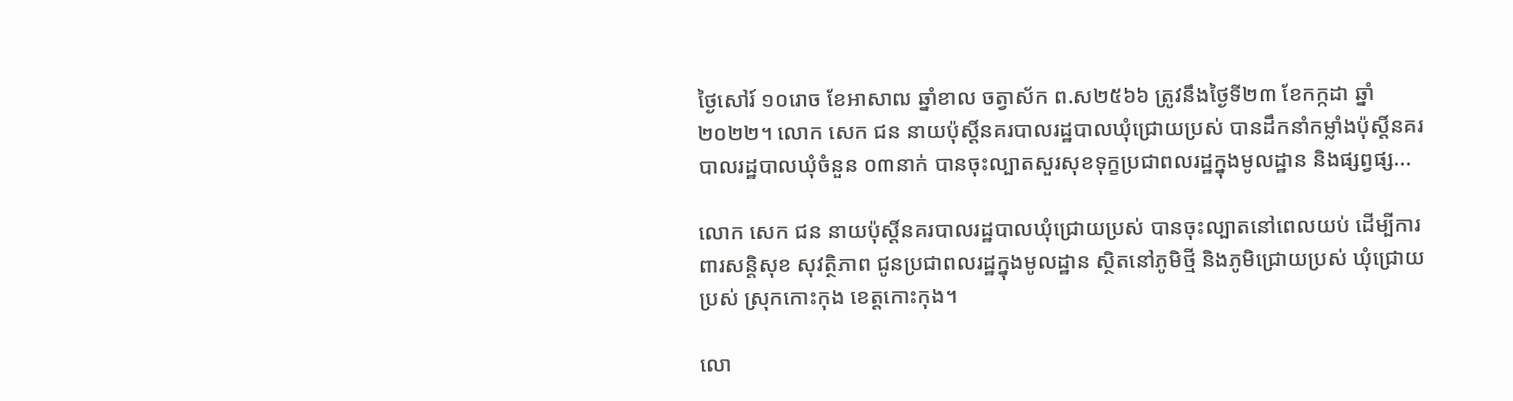ថ្ងៃសៅរ៍ ១០រោច ខែអាសាឍ ឆ្នាំខាល ចត្វាស័ក ព.ស២៥៦៦ ត្រូវនឹងថ្ងៃទី២៣ ខែកក្កដា ឆ្នាំ២០២២។ លោក សេក ជន នាយប៉ុស្តិ៍នគរបាលរដ្ឋបាលឃុំជ្រោយប្រស់ បានដឹកនាំកម្លាំងប៉ុស្តិ៍នគរបាលរដ្ឋបាលឃុំចំនួន ០៣នាក់ បានចុះល្បាតសួរសុខទុក្ខប្រជាពលរដ្ឋក្នុងមូលដ្ឋាន និងផ្សព្វផ្ស...

លោក សេក ជន នាយប៉ុស្តិ៍នគរបាលរដ្ឋបាលឃុំជ្រោយប្រស់ បានចុះល្បាតនៅពេលយប់ ដើម្បីការពារសន្តិសុខ សុវត្ថិភាព ជូនប្រជាពលរដ្ឋក្នុងមូលដ្ឋាន ស្ថិតនៅភូមិថ្មី និងភូមិជ្រោយប្រស់ ឃុំជ្រោយប្រស់ ស្រុកកោះកុង ខេត្តកោះកុង។

លោ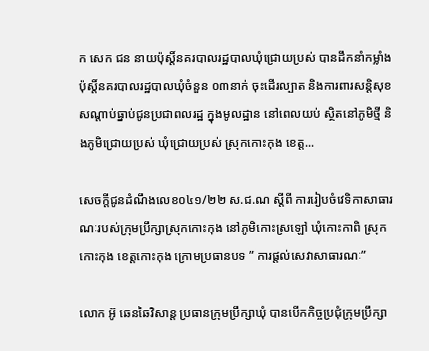ក សេក ជន នាយប៉ុស្តិ៍នគរបាលរដ្ឋបាលឃុំជ្រោយប្រស់ បានដឹកនាំកម្លាំងប៉ុស្តិ៍នគរបាលរដ្ឋបាលឃុំចំនួន ០៣នាក់ ចុះដើរល្បាត និងការពារសន្តិសុខសណ្តាប់ធ្នាប់ជូនប្រជាពលរដ្ឋ ក្នុងមូលដ្ឋាន នៅពេលយប់ ស្ថិតនៅភូមិថ្មី និងភូមិជ្រោយប្រស់ ឃុំជ្រោយប្រស់ ស្រុកកោះកុង ខេត្ត...

សេចក្តីជូនដំណឹងលេខ០៤១/២២ ស.ជ.ណ ស្តីពី ការរៀបចំវេទិកាសាធារណៈរបស់ក្រុមប្រឹក្សាស្រុកកោះកុង នៅភូមិកោះស្រឡៅ ឃុំកោះកាពិ ស្រុកកោះកុង ខេត្តកោះកុង ក្រោមប្រធានបទ ” ការផ្តល់សេវាសាធារណៈ”

លោក អ៊ូ ឆេនឆៃវិសាន្ត ប្រធានក្រុមប្រឹក្សាឃុំ បានបើកកិច្ចប្រជុំក្រុមប្រឹក្សា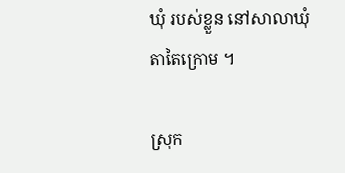ឃុំ របស់ខ្លួន នៅសាលាឃុំតាតៃក្រោម ។

ស្រុក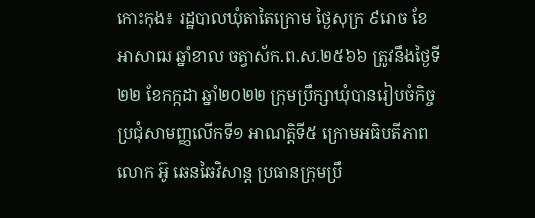កោះកុង៖ រដ្ឋបាលឃុំតាតៃក្រោម ថ្ងៃសុក្រ ៩រោច ខែអាសាឍ ឆ្នាំខាល ចត្វាស័ក.ព.ស.២៥៦៦ ត្រូវនឹងថ្ងៃទី២២ ខែកក្កដា ឆ្នាំ២០២២ ក្រុមប្រឹក្សាឃុំបានរៀបចំកិច្ចប្រជុំសាមញ្ញលើកទី១ អាណត្តិទី៥ ក្រោមអធិបតីភាពលោក អ៊ូ ឆេនឆៃវិសាន្ត ប្រធានក្រុមប្រឹ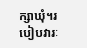ក្សាឃុំ។របៀបវារៈ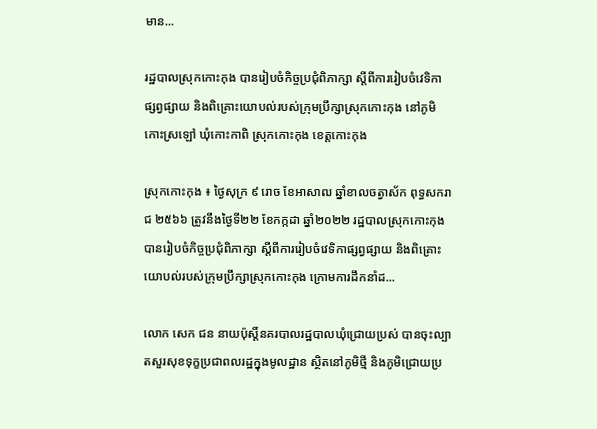មាន...

រដ្ឋបាលស្រុកកោះកុង បានរៀបចំកិច្ចប្រជុំពិភាក្សា ស្តីពីការរៀបចំវេទិកាផ្សព្វផ្សាយ និងពិគ្រោះយោបល់របស់ក្រុមប្រឹក្សាស្រុកកោះកុង នៅភូមិកោះស្រឡៅ ឃុំកោះកាពិ ស្រុកកោះកុង ខេត្តកោះកុង

ស្រុកកោះកុង ៖ ថ្ងៃសុក្រ ៩ រោច ខែអាសាឍ ឆ្នាំខាលចត្វាស័ក ពុទ្ធសករាជ ២៥៦៦ ត្រូវនឹងថ្ងៃទី២២ ខែកក្កដា ឆ្នាំ២០២២ រដ្ឋបាលស្រុកកោះកុង បានរៀបចំកិច្ចប្រជុំពិភាក្សា ស្តីពីការរៀបចំវេទិកាផ្សព្វផ្សាយ និងពិគ្រោះយោបល់របស់ក្រុមប្រឹក្សាស្រុកកោះកុង ក្រោមការដឹកនាំដ...

លោក សេក ជន នាយប៉ុស្តិ៍នគរបាលរដ្ឋបាលឃុំជ្រោយប្រស់ បានចុះល្បាតសួរសុខទុក្ខប្រជាពលរដ្ឋក្នុងមូលដ្ឋាន ស្ថិតនៅភូមិថ្មី និងភូមិជ្រោយប្រ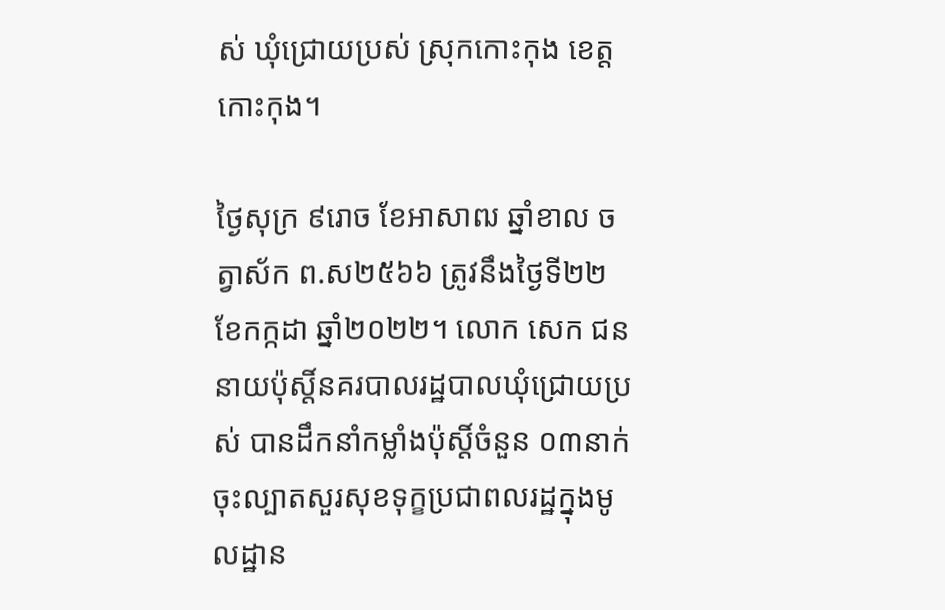ស់ ឃុំជ្រោយប្រស់ ស្រុកកោះកុង ខេត្តកោះកុង។

ថ្ងៃសុក្រ ៩រោច ខែអាសាឍ ឆ្នាំខាល ចត្វាស័ក ព.ស២៥៦៦ ត្រូវនឹងថ្ងៃទី២២ ខែកក្កដា ឆ្នាំ២០២២។ លោក សេក ជន នាយប៉ុស្តិ៍នគរបាលរដ្ឋបាលឃុំជ្រោយប្រស់ បានដឹកនាំកម្លាំងប៉ុស្តិ៍ចំនួន ០៣នាក់ ចុះល្បាតសួរសុខទុក្ខប្រជាពលរដ្ឋក្នុងមូលដ្ឋាន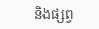និងផ្សព្វ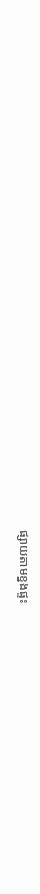ផ្សាយតាមខ្នងផ្ទះ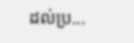ដល់ប្រ...